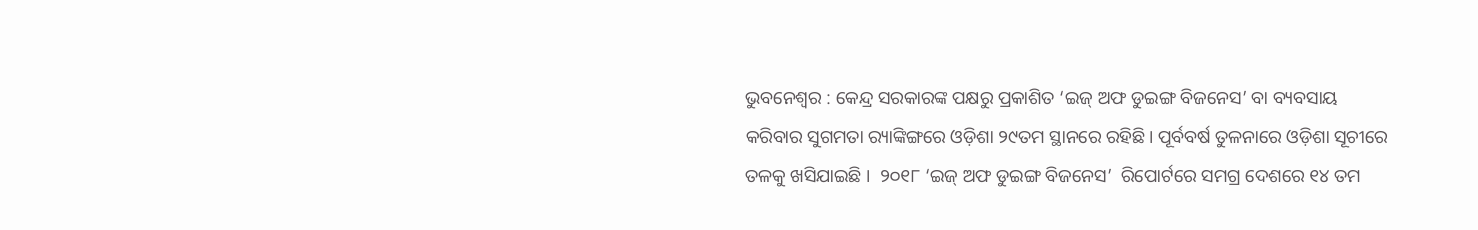ଭୁବନେଶ୍ୱର : କେନ୍ଦ୍ର ସରକାରଙ୍କ ପକ୍ଷରୁ ପ୍ରକାଶିତ ‘ଇଜ୍ ଅଫ ଡୁଇଙ୍ଗ ବିଜନେସ’ ବା ବ୍ୟବସାୟ କରିବାର ସୁଗମତା ର‍୍ୟାଙ୍କିଙ୍ଗରେ ଓଡ଼ିଶା ୨୯ତମ ସ୍ଥାନରେ ରହିଛି। ପୂର୍ବବର୍ଷ ତୁଳନାରେ ଓଡ଼ିଶା ସୂଚୀରେ ତଳକୁ ଖସିଯାଇଛି ।  ୨୦୧୮ ‘ଇଜ୍ ଅଫ ଡୁଇଙ୍ଗ ବିଜନେସ’  ରିପୋର୍ଟରେ ସମଗ୍ର ଦେଶରେ ୧୪ ତମ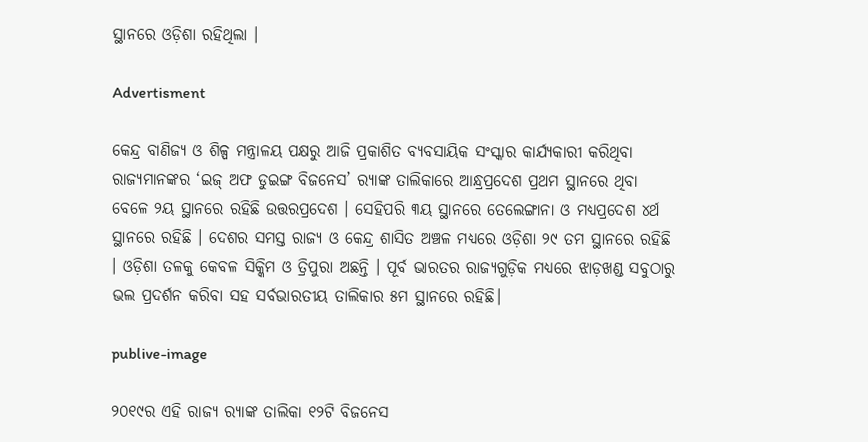ସ୍ଥାନରେ ଓଡ଼ିଶା ରହିଥିଲା ।

Advertisment

କେନ୍ଦ୍ର ବାଣିଜ୍ୟ ଓ ଶିଳ୍ପ ମନ୍ତ୍ରାଳୟ ପକ୍ଷରୁ ଆଜି ପ୍ରକାଶିତ ବ୍ୟବସାୟିକ ସଂସ୍କାର କାର୍ଯ୍ୟକାରୀ କରିଥିବା ରାଜ୍ୟମାନଙ୍କର ‘ଇଜ୍ ଅଫ ଡୁଇଙ୍ଗ ବିଜନେସ’ ର‍୍ୟାଙ୍କ ତାଲିକାରେ ଆନ୍ଧ୍ରପ୍ରଦେଶ ପ୍ରଥମ ସ୍ଥାନରେ ଥିବା ବେଳେ ୨ୟ ସ୍ଥାନରେ ରହିଛି ଉତ୍ତରପ୍ରଦେଶ । ସେହିପରି ୩ୟ ସ୍ଥାନରେ ତେଲେଙ୍ଗାନା ଓ ମଧ୍ୟପ୍ରଦେଶ ୪ର୍ଥ ସ୍ଥାନରେ ରହିଛି । ଦେଶର ସମସ୍ତ ରାଜ୍ୟ ଓ କେନ୍ଦ୍ର ଶାସିତ ଅଞ୍ଚଳ ମଧ୍ୟରେ ଓଡ଼ିଶା ୨୯ ତମ ସ୍ଥାନରେ ରହିଛି । ଓଡ଼ିଶା ତଳକୁ କେବଳ ସିକ୍କିମ ଓ ତ୍ରିପୁରା ଅଛନ୍ତି । ପୂର୍ବ ଭାରତର ରାଜ୍ୟଗୁଡ଼ିକ ମଧ୍ୟରେ ଝାଡ଼ଖଣ୍ଡ ସବୁଠାରୁ ଭଲ ପ୍ରଦର୍ଶନ କରିବା ସହ ସର୍ବଭାରତୀୟ ତାଲିକାର ୫ମ ସ୍ଥାନରେ ରହିଛି।

publive-image

୨୦୧୯ର ଏହି ରାଜ୍ୟ ର‍୍ୟାଙ୍କ ତାଲିକା ୧୨ଟି ବିଜନେସ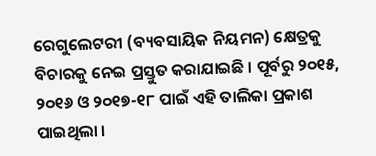ରେଗୁଲେଟରୀ (ବ୍ୟବସାୟିକ ନିୟମନ) କ୍ଷେତ୍ରକୁ ବିଚାରକୁ ନେଇ ପ୍ରସ୍ତୁତ କରାଯାଇଛି । ପୂର୍ବରୁ ୨୦୧୫, ୨୦୧୬ ଓ ୨୦୧୭-୧୮ ପାଇଁ ଏହି ତାଲିକା ପ୍ରକାଶ ପାଇଥିଲା ।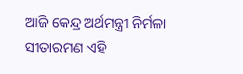ଆଜି କେନ୍ଦ୍ର ଅର୍ଥମନ୍ତ୍ରୀ ନିର୍ମଳା ସୀତାରମଣ ଏହି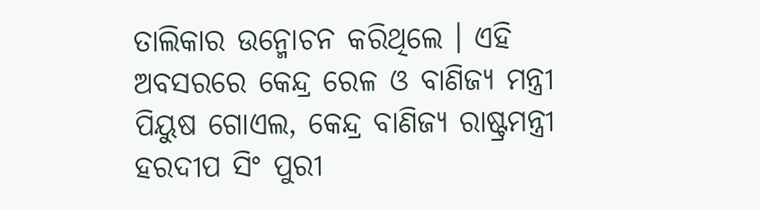ତାଲିକାର ଉନ୍ମୋଚନ କରିଥିଲେ । ଏହି ଅବସରରେ କେନ୍ଦ୍ର ରେଳ ଓ ବାଣିଜ୍ୟ ମନ୍ତ୍ରୀ ପିୟୁଷ ଗୋଏଲ, କେନ୍ଦ୍ର ବାଣିଜ୍ୟ ରାଷ୍ଟ୍ରମନ୍ତ୍ରୀ ହରଦୀପ ସିଂ ପୁରୀ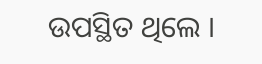ଉପସ୍ଥିତ ଥିଲେ ।